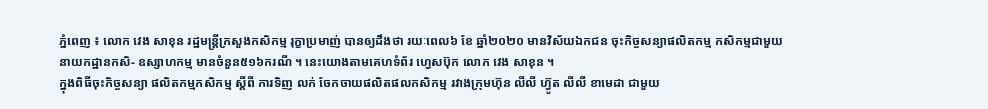ភ្នំពេញ ៖ លោក វេង សាខុន រដ្ឋមន្ត្រីក្រសួងកសិកម្ម រុក្ខាប្រមាញ់ បានឲ្យដឹងថា រយៈពេល៦ ខែ ឆ្នាំ២០២០ មានវិស័យឯកជន ចុះកិច្ចសន្យាផលិតកម្ម កសិកម្មជាមួយ នាយកដ្ឋានកសិ- ឧស្សាហកម្ម មានចំនួន៥១៦ករណី ។ នេះយោងតាមគេហទំព័រ ហ្វេសប៊ុក លោក វេង សាខុន ។
ក្នុងពិធីចុះកិច្ចសន្យា ផលិតកម្មកសិកម្ម ស្តីពី ការទិញ លក់ ចែកចាយផលិតផលកសិកម្ម រវាងក្រុមហ៊ុន លីលី ហ៊្វូត លីលី ខាមេដា ជាមួយ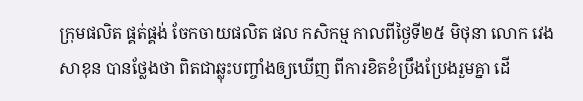ក្រុមផលិត ផ្គត់ផ្គង់ ចែកចាយផលិត ផល កសិកម្ម កាលពីថ្ងៃទី២៥ មិថុនា លោក វេង សាខុន បានថ្លែងថា ពិតជាឆ្លុះបញ្ចាំងឲ្យឃើញ ពីការខិតខំប្រឹងប្រែងរួមគ្នា ដើ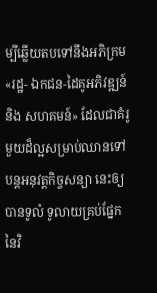ម្បីឆ្លើយតបទៅនឹងអភិក្រម «រដ្ឋ- ឯកជន-ដៃគូអភិវឌ្ឍន៍ និង សហគមន៍» ដែលជាគំរូមួយដ៏ល្អសម្រាប់ឈានទៅបន្តអនុវត្តកិច្ចសន្យា នេះឲ្យបានទូលំ ទូលាយគ្រប់ផ្នែក នៃវិ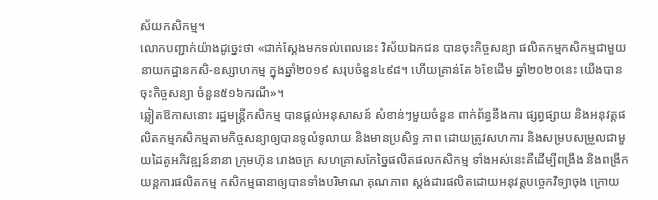ស័យកសិកម្ម។
លោកបញ្ជាក់យ៉ាងដូច្នេះថា «ជាក់ស្តែងមកទល់ពេលនេះ វិស័យឯកជន បានចុះកិច្ចសន្យា ផលិតកម្មកសិកម្មជាមួយ នាយកដ្ឋានកសិ-ឧស្សាហកម្ម ក្នុងឆ្នាំ២០១៩ សរុបចំនួន៤៩៨។ ហើយគ្រាន់តែ ៦ខែដើម ឆ្នាំ២០២០នេះ យើងបានចុះកិច្ចសន្យា ចំនួន៥១៦ករណី»។
ឆ្លៀតឱកាសនោះ រដ្ឋមន្ត្រីកសិកម្ម បានផ្តល់អនុសាសន៍ សំខាន់ៗមួយចំនួន ពាក់ព័ន្ធនឹងការ ផ្សព្វផ្សាយ និងអនុវត្តផលិតកម្មកសិកម្មតាមកិច្ចសន្យាឲ្យបានទូលំទូលាយ និងមានប្រសិទ្ធ ភាព ដោយត្រូវសហការ និងសម្របសម្រួលជាមួយដៃគូអភិវឌ្ឍន៍នានា ក្រុមហ៊ុន រោងចក្រ សហគ្រាសកែច្នៃផលិតផលកសិកម្ម ទាំងអស់នេះគឺដើម្បីពង្រឹង និងពង្រីកយន្តការផលិតកម្ម កសិកម្មធានាឲ្យបានទាំងបរិមាណ គុណភាព ស្តង់ដារផលិតដោយអនុវត្តបច្ចេកវិទ្យាចុង ក្រោយ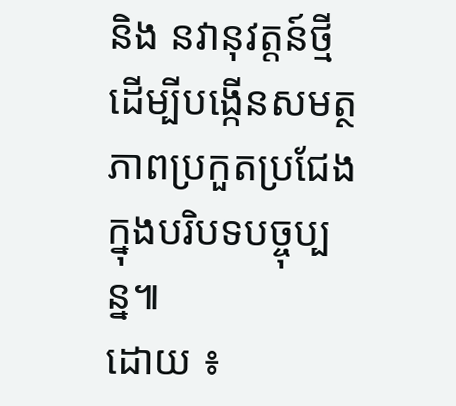និង នវានុវត្តន៍ថ្មី ដើម្បីបង្កើនសមត្ថភាពប្រកួតប្រជែងក្នុងបរិបទបច្ចុប្បន្ន៕
ដោយ ៖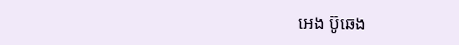អេង ប៊ូឆេង